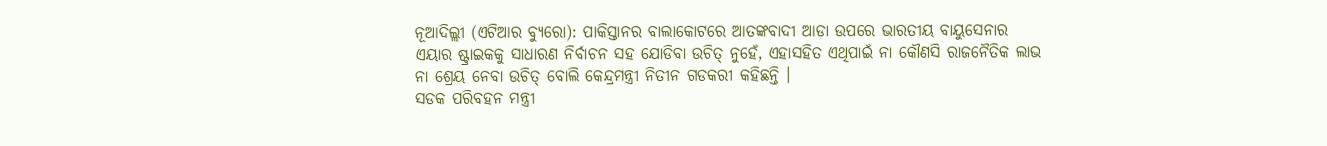ନୂଆଦିଲ୍ଲୀ (ଏଟିଆର ବ୍ୟୁରୋ): ପାକିସ୍ତାନର ବାଲାକୋଟରେ ଆତଙ୍କବାଦୀ ଆଡା ଉପରେ ଭାରତୀୟ ବାୟୁସେନାର ଏୟାର ଷ୍ଟ୍ରାଇକକୁ ସାଧାରଣ ନିର୍ବାଚନ ସହ ଯୋଡିବା ଉଚିତ୍ ନୁହେଁ, ଏହାସହିତ ଏଥିପାଇଁ ନା କୌଣସି ରାଜନୈତିକ ଲାଭ ନା ଶ୍ରେୟ ନେବା ଉଚିତ୍ ବୋଲି କେନ୍ଦ୍ରମନ୍ତ୍ରୀ ନିତୀନ ଗଡକରୀ କହିଛନ୍ତି ।
ସଡକ ପରିବହନ ମନ୍ତ୍ରୀ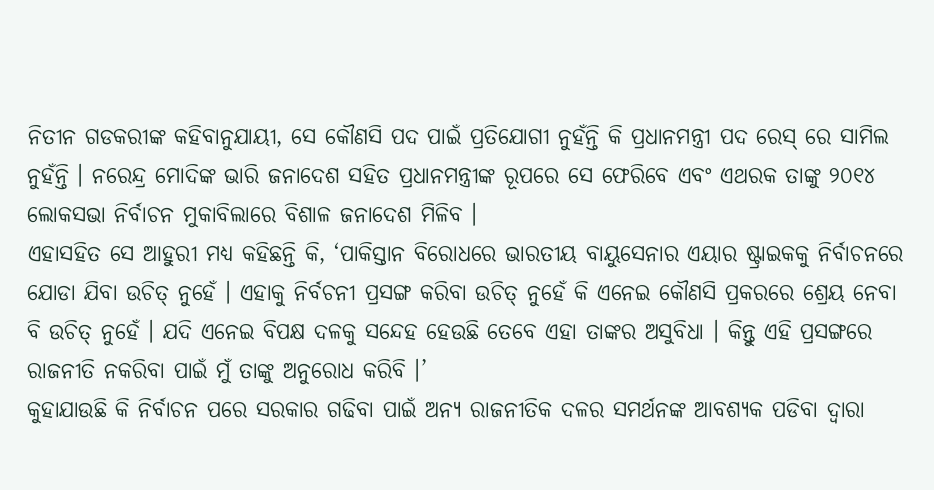ନିତୀନ ଗଡକରୀଙ୍କ କହିବାନୁଯାୟୀ, ସେ କୌଣସି ପଦ ପାଇଁ ପ୍ରତିଯୋଗୀ ନୁହଁନ୍ତି କି ପ୍ରଧାନମନ୍ତ୍ରୀ ପଦ ରେସ୍ ରେ ସାମିଲ ନୁହଁନ୍ତି । ନରେନ୍ଦ୍ର ମୋଦିଙ୍କ ଭାରି ଜନାଦେଶ ସହିତ ପ୍ରଧାନମନ୍ତ୍ରୀଙ୍କ ରୂପରେ ସେ ଫେରିବେ ଏବଂ ଏଥରକ ତାଙ୍କୁ ୨୦୧୪ ଲୋକସଭା ନିର୍ବାଚନ ମୁକାବିଲାରେ ବିଶାଳ ଜନାଦେଶ ମିଳିବ ।
ଏହାସହିତ ସେ ଆହୁରୀ ମଧ୍ୟ କହିଛନ୍ତି କି, ‘ପାକିସ୍ତାନ ବିରୋଧରେ ଭାରତୀୟ ବାୟୁସେନାର ଏୟାର ଷ୍ଟ୍ରାଇକକୁ ନିର୍ବାଚନରେ ଯୋଡା ଯିବା ଉଚିତ୍ ନୁହେଁ । ଏହାକୁ ନିର୍ବଚନୀ ପ୍ରସଙ୍ଗ କରିବା ଉଚିତ୍ ନୁହେଁ କି ଏନେଇ କୌଣସି ପ୍ରକରରେ ଶ୍ରେୟ ନେବା ବି ଉଚିତ୍ ନୁହେଁ । ଯଦି ଏନେଇ ବିପକ୍ଷ ଦଳକୁ ସନ୍ଦେହ ହେଉଛି ତେବେ ଏହା ତାଙ୍କର ଅସୁବିଧା । କିନ୍ତୁ ଏହି ପ୍ରସଙ୍ଗରେ ରାଜନୀତି ନକରିବା ପାଇଁ ମୁଁ ତାଙ୍କୁ ଅନୁରୋଧ କରିବି ।’
କୁହାଯାଉଛି କି ନିର୍ବାଚନ ପରେ ସରକାର ଗଢିବା ପାଇଁ ଅନ୍ୟ ରାଜନୀତିକ ଦଳର ସମର୍ଥନଙ୍କ ଆବଶ୍ୟକ ପଡିବା ଦ୍ୱାରା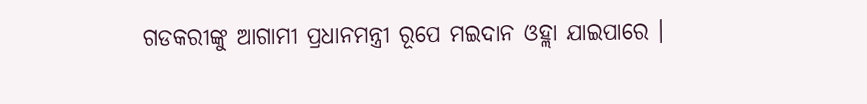ଗଡକରୀଙ୍କୁ ଆଗାମୀ ପ୍ରଧାନମନ୍ତ୍ରୀ ରୂପେ ମଇଦାନ ଓହ୍ଲା ଯାଇପାରେ ।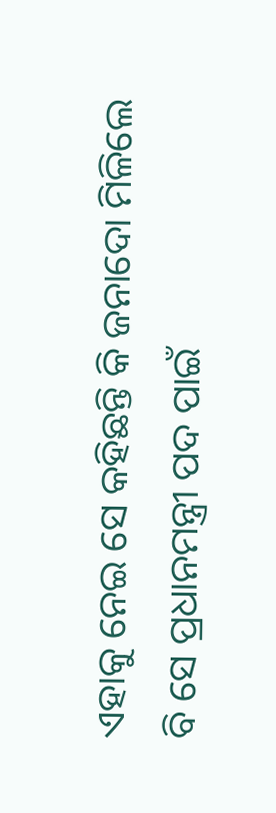ଏହାକୁ ନେଇ ସେ କହିଛନ୍ତି କି ଜନାଦୋ ମିଳିଲେ ବି ସେ ପ୍ରଧାନମନ୍ତ୍ରୀ ପଦ ପାଇଁ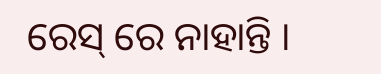ରେସ୍ ରେ ନାହାନ୍ତି ।